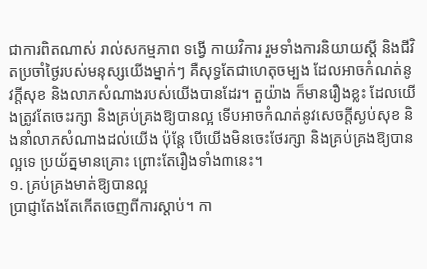ជាការពិតណាស់ រាល់សកម្មភាព ទង្វើ កាយវិការ រួមទាំងការនិយាយស្ដី និងជីវិតប្រចាំថ្ងៃរបស់មនុស្សយើងម្នាក់ៗ គឺសុទ្ធតែជាហេតុចម្បង ដែលអាចកំណត់នូវក្ដីសុខ និងលាភសំណាងរបស់យើងបានដែរ។ តួយ៉ាង ក៏មានរឿងខ្លះ ដែលយើងត្រូវតែចេះរក្សា និងគ្រប់គ្រងឱ្យបានល្អ ទើបអាចកំណត់នូវសេចក្ដីស្ងប់សុខ និងនាំលាភសំណាងដល់យើង ប៉ុន្តែ បើយើងមិនចេះថែរក្សា និងគ្រប់គ្រងឱ្យបានល្អទេ ប្រយ័ត្នមានគ្រោះ ព្រោះតែរឿងទាំង៣នេះ។
១. គ្រប់គ្រងមាត់ឱ្យបានល្អ
ប្រាជ្ញាតែងតែកើតចេញពីការស្តាប់។ កា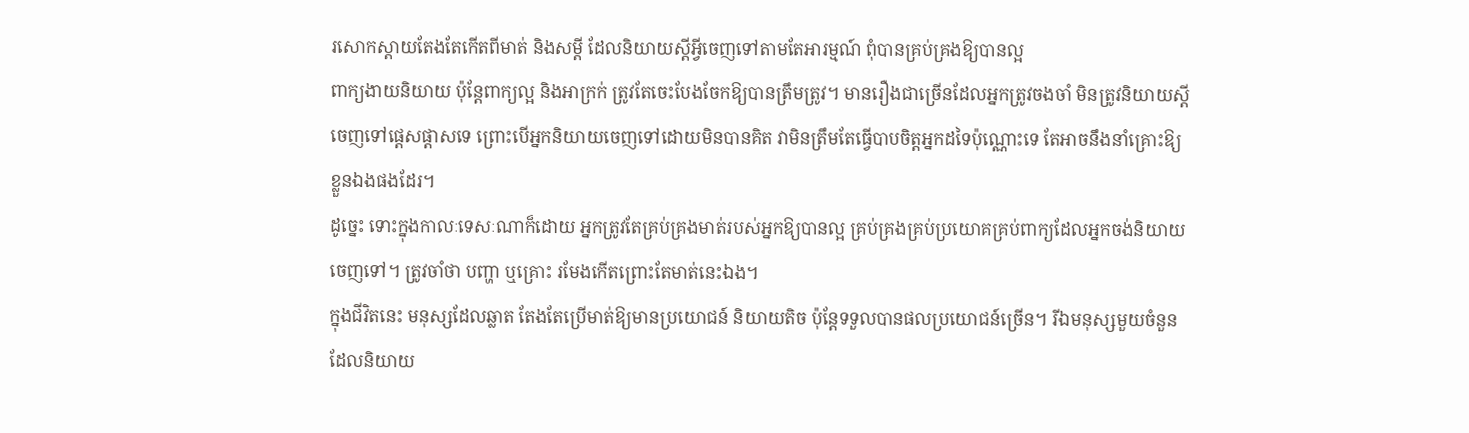រសោកស្តាយតែងតែកើតពីមាត់ និងសម្ដី ដែលនិយាយស្ដីអ្វីចេញទៅតាមតែអារម្មណ៍ ពុំបានគ្រប់គ្រងឱ្យបានល្អ
ពាក្យងាយនិយាយ ប៉ុន្តែពាក្យល្អ និងអាក្រក់ ត្រូវតែចេះបែងចែកឱ្យបានត្រឹមត្រូវ។ មានរឿងជាច្រើនដែលអ្នកត្រូវចងចាំ មិនត្រូវនិយាយស្ដីចេញទៅផ្ដេសផ្ដាសទេ ព្រោះបើអ្នកនិយាយចេញទៅដោយមិនបានគិត វាមិនត្រឹមតែធ្វើបាបចិត្តអ្នកដទៃប៉ុណ្ណោះទេ តែអាចនឹងនាំគ្រោះឱ្យខ្លួនឯងផងដែរ។
ដូច្នេះ ទោះក្នុងកាលៈទេសៈណាក៏ដោយ អ្នកត្រូវតែគ្រប់គ្រងមាត់របស់អ្នកឱ្យបានល្អ គ្រប់គ្រងគ្រប់ប្រយោគគ្រប់ពាក្យដែលអ្នកចង់និយាយចេញទៅ។ ត្រូវចាំថា បញ្ហា ឬគ្រោះ រមែងកើតព្រោះតែមាត់នេះឯង។
ក្នុងជីវិតនេះ មនុស្សដែលឆ្លាត តែងតែប្រើមាត់ឱ្យមានប្រយោជន៍ និយាយតិច ប៉ុន្តែទទួលបានផលប្រយោជន៍ច្រើន។ រីឯមនុស្សមួយចំនួនដែលនិយាយ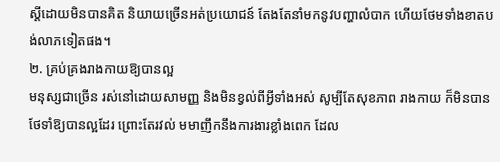ស្ដីដោយមិនបានគិត និយាយច្រើនអត់ប្រយោជន៍ តែងតែនាំមកនូវបញ្ហាលំបាក ហើយថែមទាំងខាតបង់លាភទៀតផង។
២. គ្រប់គ្រងរាងកាយឱ្យបានល្អ
មនុស្សជាច្រើន រស់នៅដោយសាមញ្ញ និងមិនខ្វល់ពីអ្វីទាំងអស់ សូម្បីតែសុខភាព រាងកាយ ក៏មិនបានថែទាំឱ្យបានល្អដែរ ព្រោះតែរវល់ មមាញឹកនឹងការងារខ្លាំងពេក ដែល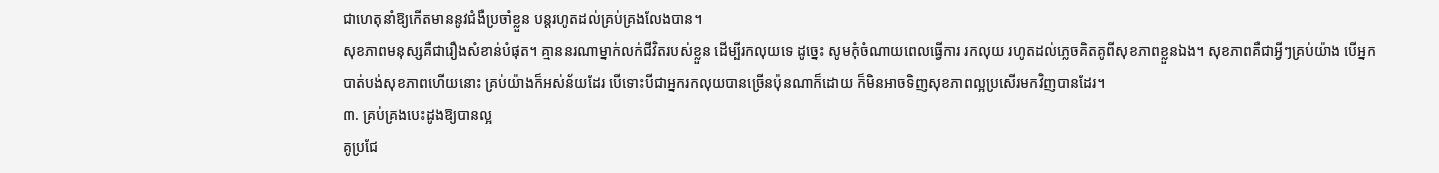ជាហេតុនាំឱ្យកើតមាននូវជំងឺប្រចាំខ្លួន បន្តរហូតដល់គ្រប់គ្រងលែងបាន។
សុខភាពមនុស្សគឺជារឿងសំខាន់បំផុត។ គ្មាននរណាម្នាក់លក់ជីវិតរបស់ខ្លួន ដើម្បីរកលុយទេ ដូច្នេះ សូមកុំចំណាយពេលធ្វើការ រកលុយ រហូតដល់ភ្លេចគិតគូពីសុខភាពខ្លួនឯង។ សុខភាពគឺជាអ្វីៗគ្រប់យ៉ាង បើអ្នកបាត់បង់សុខភាពហើយនោះ គ្រប់យ៉ាងក៏អស់ន័យដែរ បើទោះបីជាអ្នករកលុយបានច្រើនប៉ុនណាក៏ដោយ ក៏មិនអាចទិញសុខភាពល្អប្រសើរមកវិញបានដែរ។
៣. គ្រប់គ្រងបេះដូងឱ្យបានល្អ
គូប្រជែ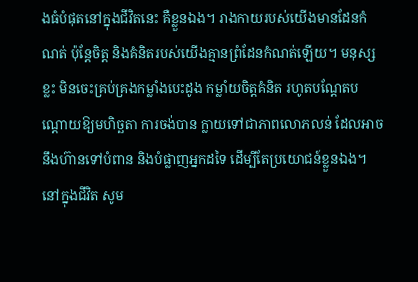ងធំបំផុតនៅក្នុងជីវិតនេះ គឺខ្លួនឯង។ រាងកាយរបស់យើងមានដែនកំណត់ ប៉ុន្តែចិត្ត និងគំនិតរបស់យើងគ្មានព្រំដែនកំណត់ឡើយ។ មនុស្សខ្លះ មិនចេះគ្រប់គ្រងកម្លាំងបេះដូង កម្លាំយចិត្តគំនិត រហូតបណ្ដែតបណ្ដោយឱ្យមហិច្ឆតា ការចង់បាន ក្លាយទៅជាភាពលោភលន់ ដែលអាចនឹងហ៊ានទៅបំពាន និងបំផ្លាញអ្នកដទៃ ដើម្បីតែប្រយោជន៍ខ្លួនឯង។
នៅក្នុងជីវិត សូម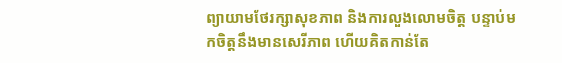ព្យាយាមថែរក្សាសុខភាព និងការលួងលោមចិត្ត បន្ទាប់មកចិត្តនឹងមានសេរីភាព ហើយគិតកាន់តែ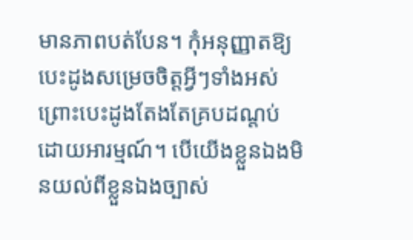មានភាពបត់បែន។ កុំអនុញ្ញាតឱ្យបេះដូងសម្រេចចិត្តអ្វីៗទាំងអស់ ព្រោះបេះដូងតែងតែគ្របដណ្តប់ដោយអារម្មណ៍។ បើយើងខ្លួនឯងមិនយល់ពីខ្លួនឯងច្បាស់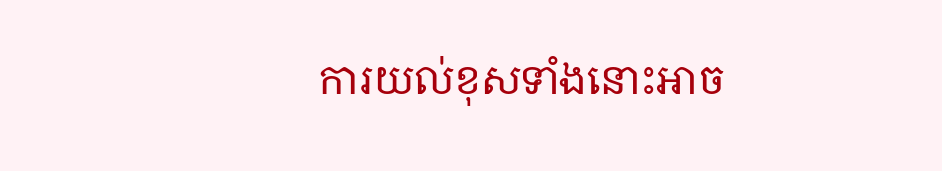ការយល់ខុសទាំងនោះអាច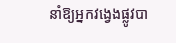នាំឱ្យអ្នកវង្វេងផ្លូវបា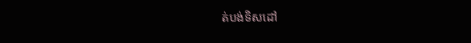ត់បង់ទិសដៅ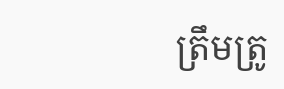ត្រឹមត្រូ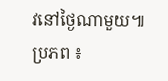វនៅថ្ងៃណាមួយ៕
ប្រភព ៖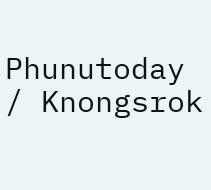Phunutoday / Knongsrok